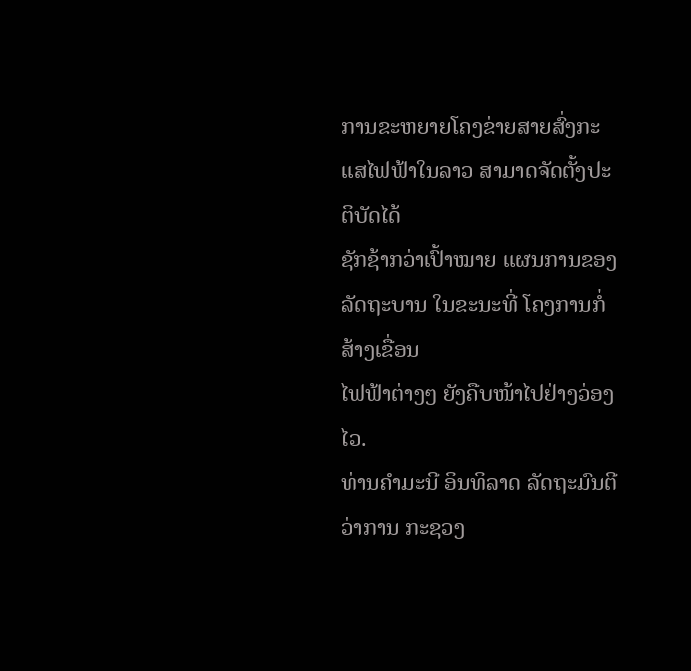ການຂະຫຍາຍໂຄງຂ່າຍສາຍສົ່ງກະແສໄຟຟ້າໃນລາວ ສາມາດຈັດຕັ້ງປະຕິບັດໄດ້
ຊັກຊ້າກວ່າເປົ້າໝາຍ ແຜນການຂອງລັດຖະບານ ໃນຂະນະທີ່ ໂຄງການກໍ່ສ້າງເຂື່ອນ
ໄຟຟ້າຕ່າງໆ ຍັງຄືບໜ້າໄປຢ່າງວ່ອງໄວ.
ທ່ານຄຳມະນີ ອິນທິລາດ ລັດຖະມົນຕີວ່າການ ກະຊວງ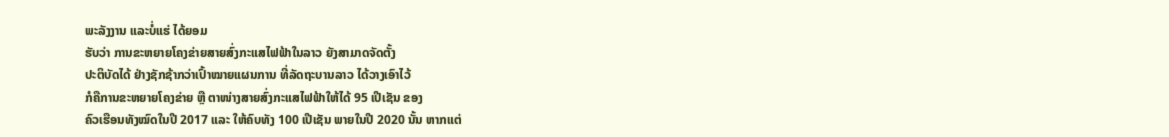ພະລັງງານ ແລະບໍ່ແຮ່ ໄດ້ຍອມ
ຮັບວ່າ ການຂະຫຍາຍໂຄງຂ່າຍສາຍສົ່ງກະແສໄຟຟ້າໃນລາວ ຍັງສາມາດຈັດຕັ້ງ
ປະຕິບັດໄດ້ ຢ່າງຊັກຊ້າກວ່າເປົ້າໝາຍແຜນການ ທີ່ລັດຖະບານລາວ ໄດ້ວາງເອົາໄວ້
ກໍຄືການຂະຫຍາຍໂຄງຂ່າຍ ຫຼື ຕາໜ່າງສາຍສົ່ງກະແສໄຟຟ້າໃຫ້ໄດ້ 95 ເປີເຊັນ ຂອງ
ຄົວເຮືອນທັງໝົດໃນປີ 2017 ແລະ ໃຫ້ຄົບທັງ 100 ເປີເຊັນ ພາຍໃນປີ 2020 ນັ້ນ ຫາກແຕ່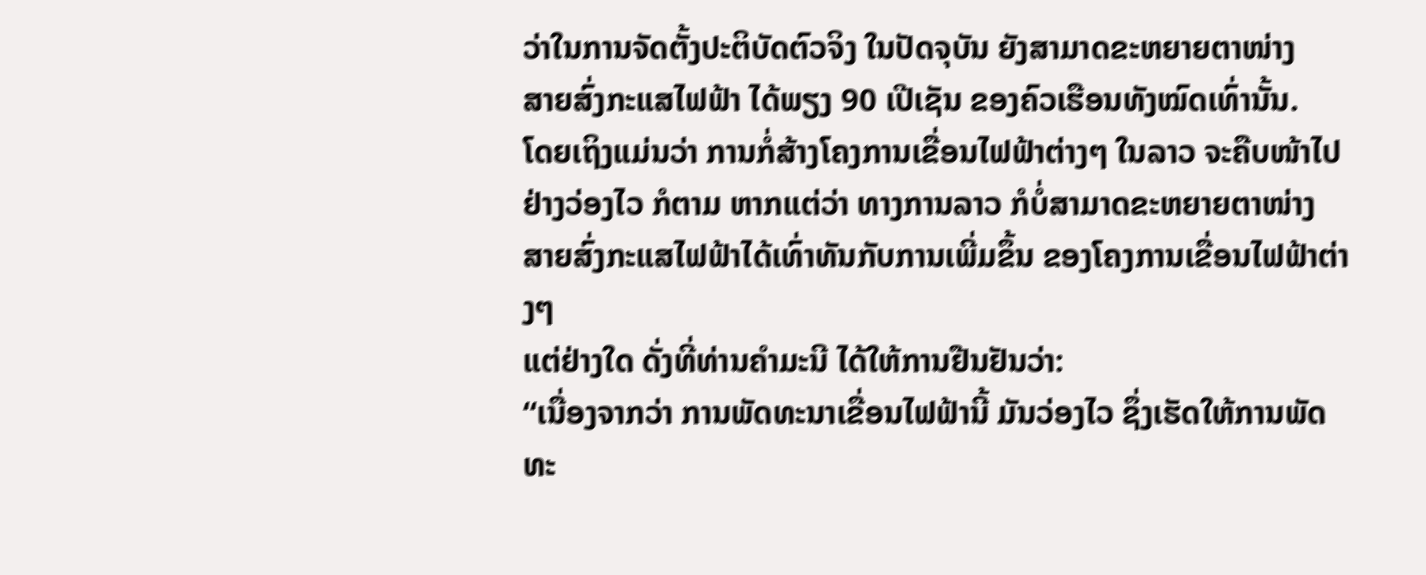ວ່າໃນການຈັດຕັ້ງປະຕິບັດຕົວຈິງ ໃນປັດຈຸບັນ ຍັງສາມາດຂະຫຍາຍຕາໜ່າງ
ສາຍສົ່ງກະແສໄຟຟ້າ ໄດ້ພຽງ 90 ເປີເຊັນ ຂອງຄົວເຮືອນທັງໝົດເທົ່ານັ້ນ.
ໂດຍເຖິງແມ່ນວ່າ ການກໍ່ສ້າງໂຄງການເຂື່ອນໄຟຟ້າຕ່າງໆ ໃນລາວ ຈະຄືບໜ້າໄປ
ຢ່າງວ່ອງໄວ ກໍຕາມ ຫາກແຕ່ວ່າ ທາງການລາວ ກໍບໍ່ສາມາດຂະຫຍາຍຕາໜ່າງ
ສາຍສົ່ງກະແສໄຟຟ້າໄດ້ເທົ່າທັນກັບການເພີ່ມຂຶ້ນ ຂອງໂຄງການເຂື່ອນໄຟຟ້າຕ່າງໆ
ແຕ່ຢ່າງໃດ ດັ່ງທີ່ທ່ານຄຳມະນີ ໄດ້ໃຫ້ການຢືນຢັນວ່າ:
“ເນື່ອງຈາກວ່າ ການພັດທະນາເຂື່ອນໄຟຟ້ານີ້ ມັນວ່ອງໄວ ຊຶ່ງເຮັດໃຫ້ການພັດທະ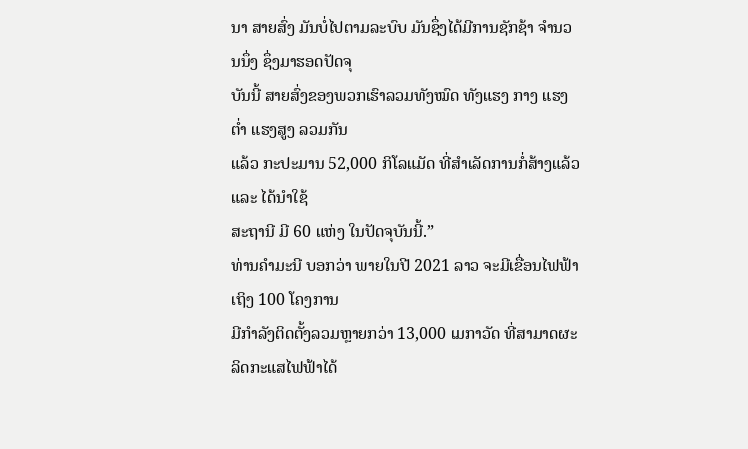ນາ ສາຍສົ່ງ ມັນບໍ່ໄປຕາມລະບົບ ມັນຊຶ່ງໄດ້ມີການຊັກຊ້າ ຈຳນວນນຶ່ງ ຊຶ່ງມາຮອດປັດຈຸ
ບັນນີ້ ສາຍສົ່ງຂອງພວກເຮົາລວມທັງໝົດ ທັງແຮງ ກາງ ແຮງຕ່ຳ ແຮງສູງ ລວມກັນ
ແລ້ວ ກະປະມານ 52,000 ກິໂລແມັດ ທີ່ສຳເລັດການກໍ່ສ້າງແລ້ວ ແລະ ໄດ້ນຳໃຊ້
ສະຖານີ ມີ 60 ແຫ່ງ ໃນປັດຈຸບັນນີ້.”
ທ່ານຄຳມະນີ ບອກວ່າ ພາຍໃນປີ 2021 ລາວ ຈະມີເຂື່ອນໄຟຟ້າ ເຖິງ 100 ໂຄງການ
ມີກຳລັງຕິດຕັ້ງລວມຫຼາຍກວ່າ 13,000 ເມກາວັດ ທີ່ສາມາດຜະລິດກະແສໄຟຟ້າໄດ້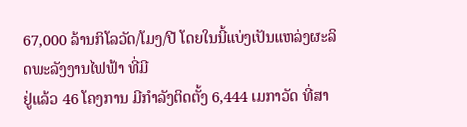67,000 ລ້ານກິໂລວັດ/ໂມງ/ປີ ໂດຍໃນນີ້ແບ່ງເປັນແຫລ່ງຜະລິດພະລັງງານໄຟຟ້າ ທີ່ມີ
ຢູ່ແລ້ວ 46 ໂຄງການ ມີກຳລັງຕິດຕັ້ງ 6,444 ເມກາວັດ ທີ່ສາ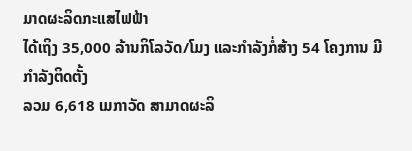ມາດຜະລິດກະແສໄຟຟ້າ
ໄດ້ເຖິງ 35,000 ລ້ານກິໂລວັດ/ໂມງ ແລະກຳລັງກໍ່ສ້າງ 54 ໂຄງການ ມີກຳລັງຕິດຕັ້ງ
ລວມ 6,618 ເມກາວັດ ສາມາດຜະລິ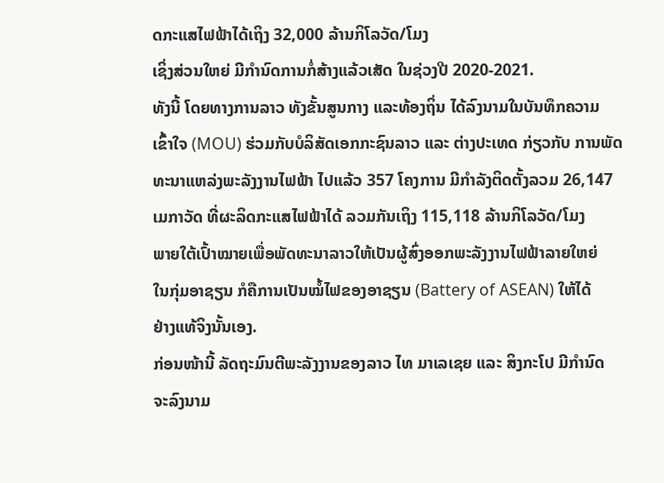ດກະແສໄຟຟ້າໄດ້ເຖິງ 32,000 ລ້ານກິໂລວັດ/ໂມງ
ເຊິ່ງສ່ວນໃຫຍ່ ມີກຳນົດການກໍ່ສ້າງແລ້ວເສັດ ໃນຊ່ວງປີ 2020-2021.
ທັງນີ້ ໂດຍທາງການລາວ ທັງຂັ້ນສູນກາງ ແລະທ້ອງຖິ່ນ ໄດ້ລົງນາມໃນບັນທຶກຄວາມ
ເຂົ້າໃຈ (MOU) ຮ່ວມກັບບໍລິສັດເອກກະຊົນລາວ ແລະ ຕ່າງປະເທດ ກ່ຽວກັບ ການພັດ
ທະນາແຫລ່ງພະລັງງານໄຟຟ້າ ໄປແລ້ວ 357 ໂຄງການ ມີກຳລັງຕິດຕັ້ງລວມ 26,147
ເມກາວັດ ທີ່ຜະລິດກະແສໄຟຟ້າໄດ້ ລວມກັນເຖິງ 115,118 ລ້ານກິໂລວັດ/ໂມງ
ພາຍໃຕ້ເປົ້າໝາຍເພື່ອພັດທະນາລາວໃຫ້ເປັນຜູ້ສົ່ງອອກພະລັງງານໄຟຟ້າລາຍໃຫຍ່
ໃນກຸ່ມອາຊຽນ ກໍຄືການເປັນໝໍ້ໄຟຂອງອາຊຽນ (Battery of ASEAN) ໃຫ້ໄດ້
ຢ່າງແທ້ຈິງນັ້ນເອງ.
ກ່ອນໜ້ານີ້ ລັດຖະມົນຕີພະລັງງານຂອງລາວ ໄທ ມາເລເຊຍ ແລະ ສິງກະໂປ ມີກຳນົດ
ຈະລົງນາມ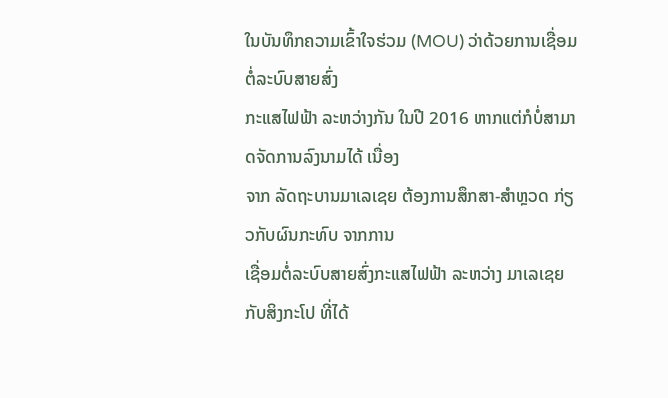ໃນບັນທຶກຄວາມເຂົ້າໃຈຮ່ວມ (MOU) ວ່າດ້ວຍການເຊື່ອມຕໍ່ລະບົບສາຍສົ່ງ
ກະແສໄຟຟ້າ ລະຫວ່າງກັນ ໃນປີ 2016 ຫາກແຕ່ກໍບໍ່ສາມາດຈັດການລົງນາມໄດ້ ເນື່ອງ
ຈາກ ລັດຖະບານມາເລເຊຍ ຕ້ອງການສຶກສາ-ສຳຫຼວດ ກ່ຽວກັບຜົນກະທົບ ຈາກການ
ເຊື່ອມຕໍ່ລະບົບສາຍສົ່ງກະແສໄຟຟ້າ ລະຫວ່າງ ມາເລເຊຍ ກັບສິງກະໂປ ທີ່ໄດ້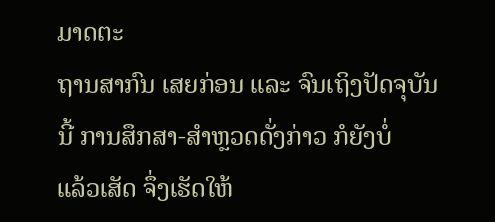ມາດຕະ
ຖານສາກົນ ເສຍກ່ອນ ແລະ ຈົນເຖິງປັດຈຸບັນນີ້ ການສຶກສາ-ສຳຫຼວດດັ່ງກ່າວ ກໍຍັງບໍ່
ແລ້ວເສັດ ຈຶ່ງເຮັດໃຫ້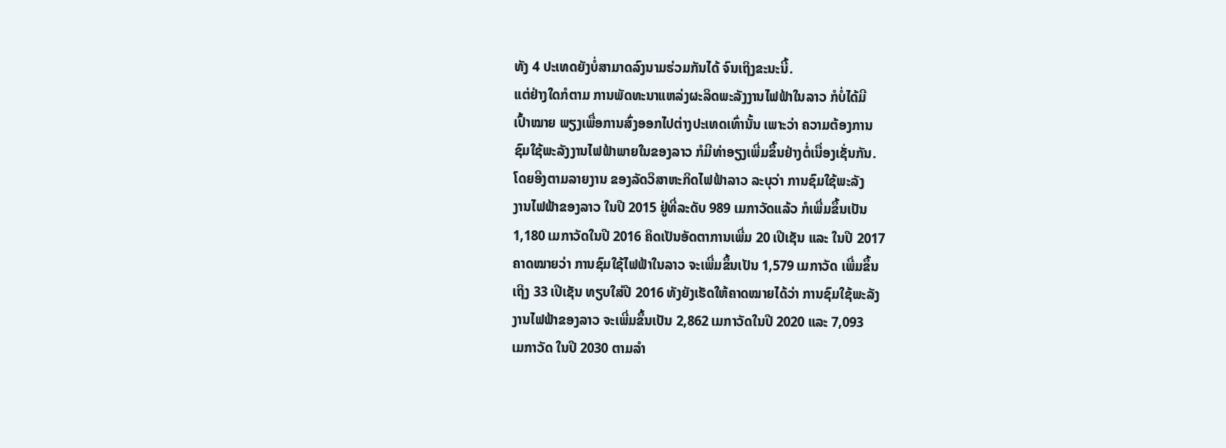ທັງ 4 ປະເທດຍັງບໍ່ສາມາດລົງນາມຮ່ວມກັນໄດ້ ຈົນເຖິງຂະນະນີ້.
ແຕ່ຢ່າງໃດກໍຕາມ ການພັດທະນາແຫລ່ງຜະລິດພະລັງງານໄຟຟ້າໃນລາວ ກໍບໍ່ໄດ້ມີ
ເປົ້າໝາຍ ພຽງເພື່ອການສົ່ງອອກໄປຕ່າງປະເທດເທົ່ານັ້ນ ເພາະວ່າ ຄວາມຕ້ອງການ
ຊົມໃຊ້ພະລັງງານໄຟຟ້າພາຍໃນຂອງລາວ ກໍມີທ່າອຽງເພີ່ມຂຶ້ນຢ່າງຕໍ່ເນື່ອງເຊັ່ນກັນ.
ໂດຍອີງຕາມລາຍງານ ຂອງລັດວິສາຫະກິດໄຟຟ້າລາວ ລະບຸວ່າ ການຊົມໃຊ້ພະລັງ
ງານໄຟຟ້າຂອງລາວ ໃນປີ 2015 ຢູ່ທີ່ລະດັບ 989 ເມກາວັດແລ້ວ ກໍເພີ່ມຂຶ້ນເປັນ
1,180 ເມກາວັດໃນປີ 2016 ຄິດເປັນອັດຕາການເພີ່ມ 20 ເປີເຊັນ ແລະ ໃນປີ 2017
ຄາດໝາຍວ່າ ການຊົມໃຊ້ໄຟຟ້າໃນລາວ ຈະເພີ່ມຂຶ້ນເປັນ 1,579 ເມກາວັດ ເພີ່ມຂຶ້ນ
ເຖິງ 33 ເປີເຊັນ ທຽບໃສ່ປີ 2016 ທັງຍັງເຮັດໃຫ້ຄາດໝາຍໄດ້ວ່າ ການຊົມໃຊ້ພະລັງ
ງານໄຟຟ້າຂອງລາວ ຈະເພີ່ມຂຶ້ນເປັນ 2,862 ເມກາວັດໃນປີ 2020 ແລະ 7,093
ເມກາວັດ ໃນປີ 2030 ຕາມລຳ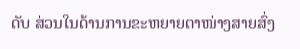ດັບ ສ່ວນໃນດ້ານການຂະຫຍາຍຕາໜ່າງສາຍສົ່ງ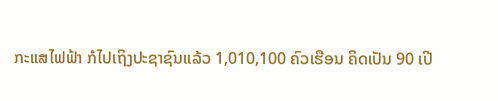ກະແສໄຟຟ້າ ກໍໄປເຖິງປະຊາຊົນແລ້ວ 1,010,100 ຄົວເຮືອນ ຄິດເປັນ 90 ເປີ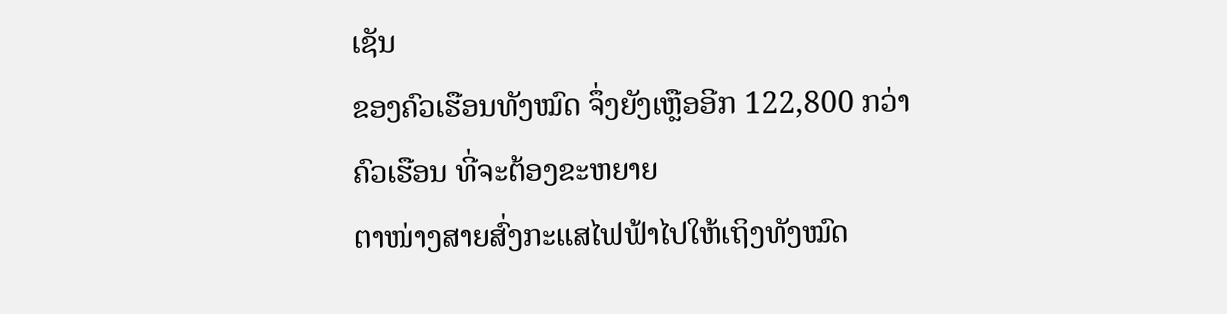ເຊັນ
ຂອງຄົວເຮືອນທັງໝົດ ຈຶ່ງຍັງເຫຼືອອີກ 122,800 ກວ່າຄົວເຮືອນ ທີ່ຈະຕ້ອງຂະຫຍາຍ
ຕາໜ່າງສາຍສົ່ງກະແສໄຟຟ້າໄປໃຫ້ເຖິງທັງໝົດ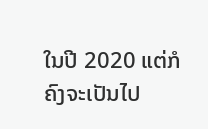ໃນປີ 2020 ແຕ່ກໍຄົງຈະເປັນໄປ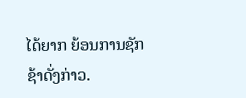ໄດ້ຍາກ ຍ້ອນການຊັກຊ້າດັ່ງກ່າວ.